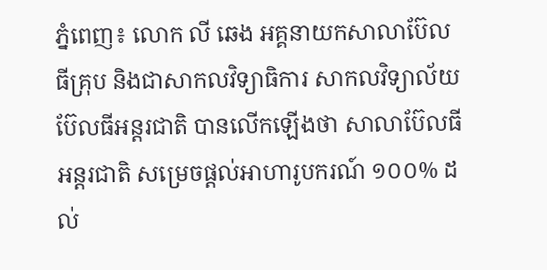ភ្នំពេញ៖ លោក លី ឆេង អគ្គនាយកសាលាប៊ែលធីគ្រុប និងជាសាកលវិទ្យាធិការ សាកលវិទ្យាល័យប៊ែលធីអន្តរជាតិ បានលើកឡើងថា សាលាប៊ែលធី អន្តរជាតិ សម្រេចផ្ដល់អាហារូបករណ៍ ១០០% ដល់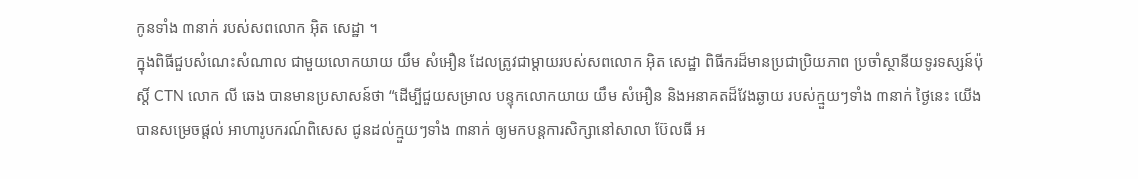កូនទាំង ៣នាក់ របស់សពលោក អ៊ិត សេដ្ឋា ។
ក្នុងពិធីជួបសំណេះសំណាល ជាមួយលោកយាយ យឹម សំអឿន ដែលត្រូវជាម្តាយរបស់សពលោក អ៊ិត សេដ្ឋា ពិធីករដ៏មានប្រជាប្រិយភាព ប្រចាំស្ថានីយទូរទស្សន៍ប៉ុស្តិ៍ CTN លោក លី ឆេង បានមានប្រសាសន៍ថា “ដើម្បីជួយសម្រាល បន្ទុកលោកយាយ យឹម សំអឿន និងអនាគតដ៏វែងឆ្ងាយ របស់ក្មួយៗទាំង ៣នាក់ ថ្ងៃនេះ យើងបានសម្រេចផ្តល់ អាហារូបករណ៍ពិសេស ជូនដល់ក្មួយៗទាំង ៣នាក់ ឲ្យមកបន្តការសិក្សានៅសាលា ប៊ែលធី អ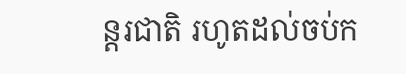ន្តរជាតិ រហូតដល់ចប់ក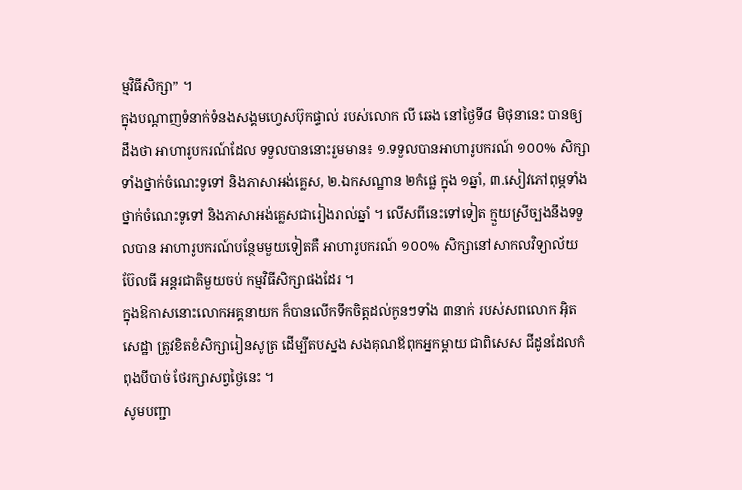ម្មវិធីសិក្សា” ។
ក្នុងបណ្ដាញទំនាក់ទំនងសង្គមហ្វេសប៊ុកផ្ទាល់ របស់លោក លី ឆេង នៅថ្ងៃទី៨ មិថុនានេះ បានឲ្យដឹងថា អាហារូបករណ៍ដែល ទទួលបាននោះរួមមាន៖ ១.ទទួលបានអាហារូបករណ៍ ១០០% សិក្សាទាំងថ្នាក់ចំណេះទូទៅ និងភាសាអង់គ្លេស, ២.ឯកសណ្ឋាន ២កំផ្លេ ក្នុង ១ឆ្នាំ, ៣.សៀវភៅពុម្ភទាំងថ្នាក់ចំណេះទូទៅ និងភាសាអង់គ្លេសជារៀងរាល់ឆ្នាំ ។ លើសពីនេះទៅទៀត ក្មួយស្រីច្បងនឹងទទួលបាន អាហារូបករណ៍បន្ថែមមួយទៀតគឺ អាហារូបករណ៍ ១០០% សិក្សានៅសាកលវិទ្យាល័យ ប៊ែលធី អន្តរជាតិមួយចប់ កម្មវិធីសិក្សាផងដែរ ។
ក្នុងឱកាសនោះលោកអគ្គនាយក ក៏បានលើកទឹកចិត្តដល់កូនៗទាំង ៣នាក់ របស់សពលោក អ៊ិត សេដ្ឋា ត្រូវខិតខំសិក្សារៀនសូត្រ ដើម្បីតបស្នង សងគុណឪពុកអ្នកម្តាយ ជាពិសេស ជីដូនដែលកំពុងបីបាច់ ថែរក្សាសព្វថ្ងៃនេះ ។
សូមបញ្ជា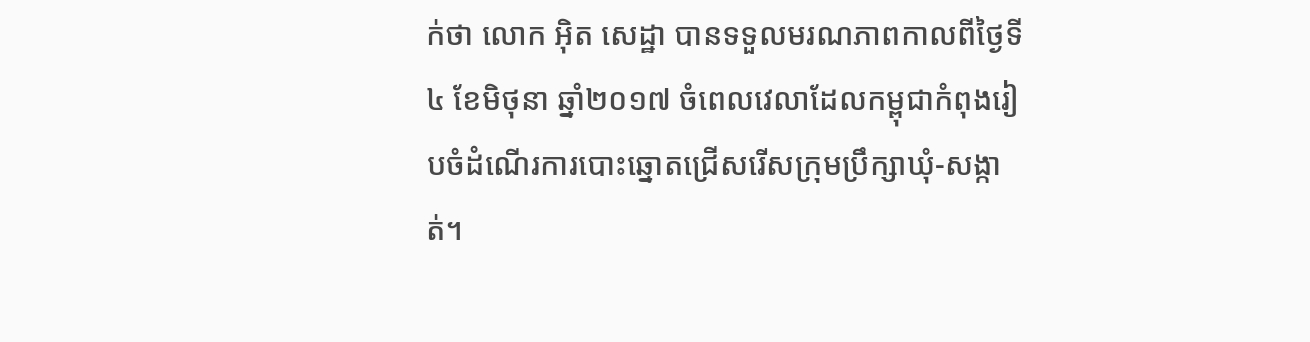ក់ថា លោក អ៊ិត សេដ្ឋា បានទទួលមរណភាពកាលពីថ្ងៃទី៤ ខែមិថុនា ឆ្នាំ២០១៧ ចំពេលវេលាដែលកម្ពុជាកំពុងរៀបចំដំណើរការបោះឆ្នោតជ្រើសរើសក្រុមប្រឹក្សាឃុំ-សង្កាត់។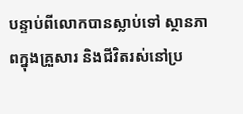បន្ទាប់ពីលោកបានស្លាប់ទៅ ស្ថានភាពក្នុងគ្រួសារ និងជីវិតរស់នៅប្រ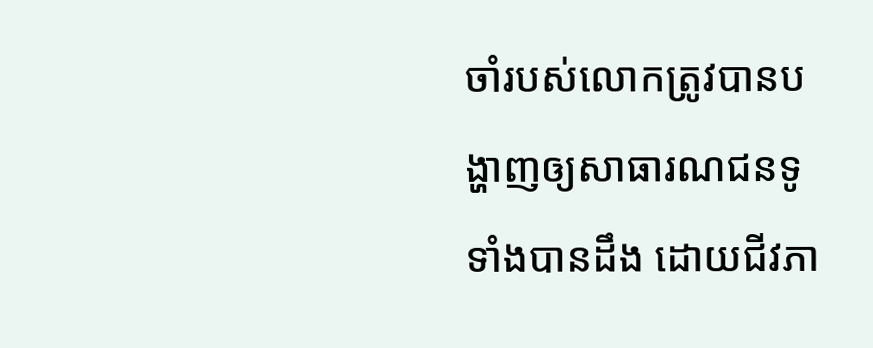ចាំរបស់លោកត្រូវបានបង្ហាញឲ្យសាធារណជនទូទាំងបានដឹង ដោយជីវភា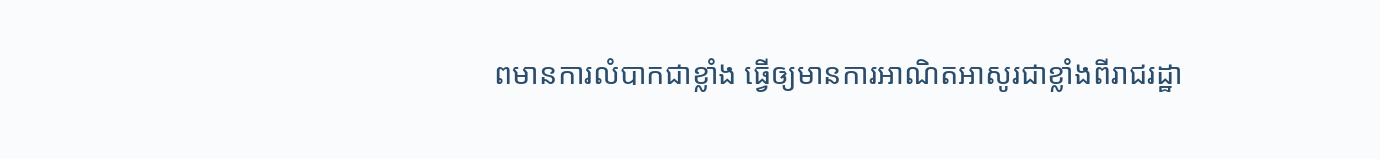ពមានការលំបាកជាខ្លាំង ធ្វើឲ្យមានការអាណិតអាសូរជាខ្លាំងពីរាជរដ្ឋា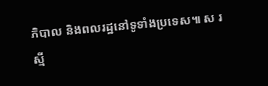ភិបាល និងពលរដ្ឋនៅទូទាំងប្រទេស៕ ស រស្មី